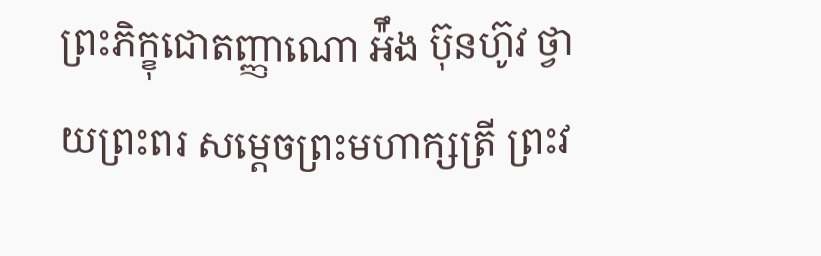ព្រះភិក្ខុជោតញ្ញាណោ អ៉ឹង ប៊ុនហ៊ូវ ថ្វាយព្រះពរ សម្តេចព្រះមហាក្សត្រី ព្រះវ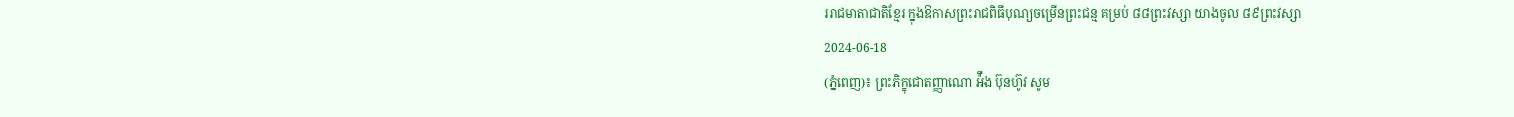ររាជមាតាជាតិខ្មែរ ក្នុងឱកាសព្រះរាជពិធីបុណ្យចម្រើនព្រះជន្ម គម្រប់ ៨៨ព្រះវស្សា យាងចូល ៨៩ព្រះវស្សា
2024-06-18
(ភ្នំពេញ)៖ ព្រះភិក្ខុជោតញ្ញាណោ អ៉ឹង ប៊ុនហ៊ូវ សូម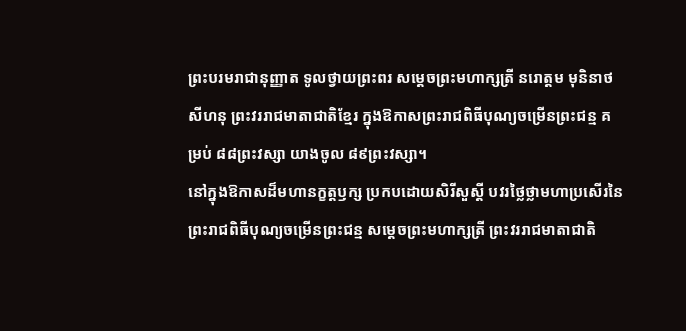ព្រះបរមរាជានុញ្ញាត ទូលថ្វាយព្រះពរ សម្តេចព្រះមហាក្សត្រី នរោត្តម មុនិនាថសីហនុ ព្រះវររាជមាតាជាតិខ្មែរ ក្នុងឱកាសព្រះរាជពិធីបុណ្យចម្រើនព្រះជន្ម គម្រប់ ៨៨ព្រះវស្សា យាងចូល ៨៩ព្រះវស្សា។
នៅក្នុងឱកាសដ៏មហានក្ខត្តឫក្ស ប្រកបដោយសិរីសួស្តី បវរថ្លៃថ្លាមហាប្រសើរនៃព្រះរាជពិធីបុណ្យចម្រើនព្រះជន្ម សម្តេចព្រះមហាក្សត្រី ព្រះវររាជមាតាជាតិ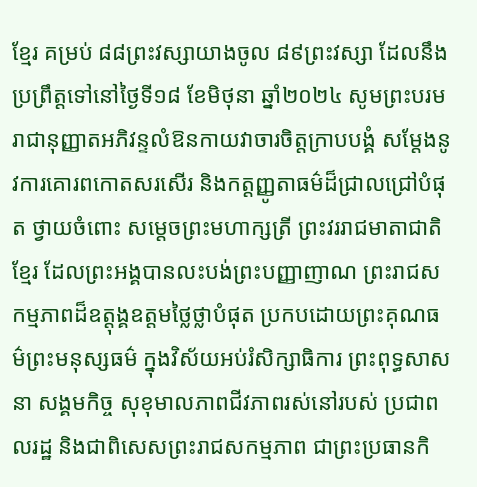ខ្មែរ គម្រប់ ៨៨ព្រះវស្សាយាងចូល ៨៩ព្រះវស្សា ដែលនឹងប្រព្រឹត្តទៅនៅថ្ងៃទី១៨ ខែមិថុនា ឆ្នាំ២០២៤ សូមព្រះបរមរាជានុញ្ញាតអភិវន្ទលំឱនកាយវាចារចិត្តក្រាបបង្គំ សម្តែងនូវការគោរពកោតសរសើរ និងកត្តញ្ញូតាធម៌ដ៏ជ្រាលជ្រៅបំផុត ថ្វាយចំពោះ សម្តេចព្រះមហាក្សត្រី ព្រះវររាជមាតាជាតិខ្មែរ ដែលព្រះអង្គបានលះបង់ព្រះបញ្ញាញាណ ព្រះរាជសកម្មភាពដ៏ឧត្តុង្គឧត្តមថ្លៃថ្លាបំផុត ប្រកបដោយព្រះគុណធម៌ព្រះមនុស្សធម៌ ក្នុងវិស័យអប់រំសិក្សាធិការ ព្រះពុទ្ធសាសនា សង្គមកិច្ច សុខុមាលភាពជីវភាពរស់នៅរបស់ ប្រជាពលរដ្ឋ និងជាពិសេសព្រះរាជសកម្មភាព ជាព្រះប្រធានកិ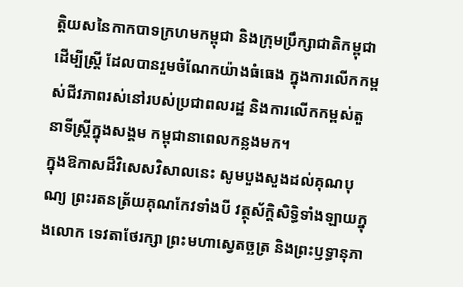ត្តិយសនៃកាកបាទក្រហមកម្ពុជា និងក្រុមប្រឹក្សាជាតិកម្ពុជា ដើម្បីស្ត្រី ដែលបានរួមចំណែកយ៉ាងធំធេង ក្នុងការលើកកម្ពស់ជីវភាពរស់នៅរបស់ប្រជាពលរដ្ឋ និងការលើកកម្ពស់តួនាទីស្ត្រីក្នុងសង្គម កម្ពុជានាពេលកន្លងមក។
ក្នុងឱកាសដ៏វិសេសវិសាលនេះ សូមបួងសួងដល់គុណបុណ្យ ព្រះរតនត្រ័យគុណកែវទាំងបី វត្ថុស័ក្តិសិទ្ធិទាំងឡាយក្នុងលោក ទេវតាថែរក្សា ព្រះមហាស្វេតច្ឆត្រ និងព្រះឫទ្ធានុភា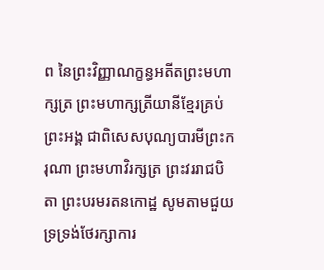ព នៃព្រះវិញ្ញាណក្ខន្ធអតីតព្រះមហាក្សត្រ ព្រះមហាក្សត្រីយានីខ្មែរគ្រប់ព្រះអង្គ ជាពិសេសបុណ្យបារមីព្រះករុណា ព្រះមហាវិរក្សត្រ ព្រះវររាជបិតា ព្រះបរមរតនកោដ្ឋ សូមតាមជួយទ្រទ្រង់ថែរក្សាការ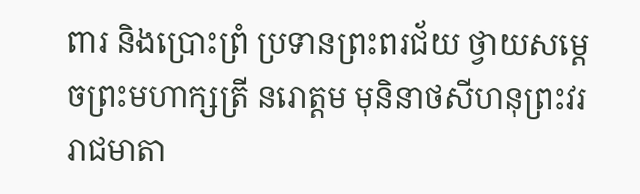ពារ និងប្រោះព្រំ ប្រទានព្រះពរជ័យ ថ្វាយសម្តេចព្រះមហាក្សត្រី នរោត្តម មុនិនាថសីហនុព្រះវររាជមាតា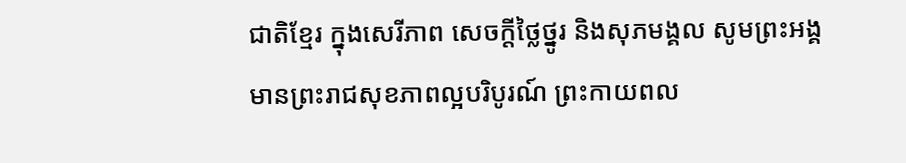ជាតិខ្មែរ ក្នុងសេរីភាព សេចក្តីថ្លៃថ្នូរ និងសុភមង្គល សូមព្រះអង្គមានព្រះរាជសុខភាពល្អបរិបូរណ៍ ព្រះកាយពល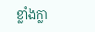ខ្លាំងក្លា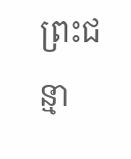ព្រះជន្មា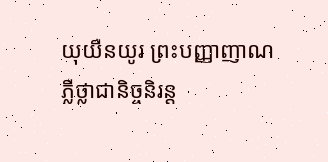យុយឺនយូរ ព្រះបញ្ញាញាណភ្លឺថ្លាជានិច្ចនិរន្ត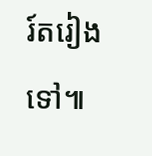រ៍តរៀងទៅ៕